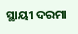ସ୍ଥାୟୀ ଦରମା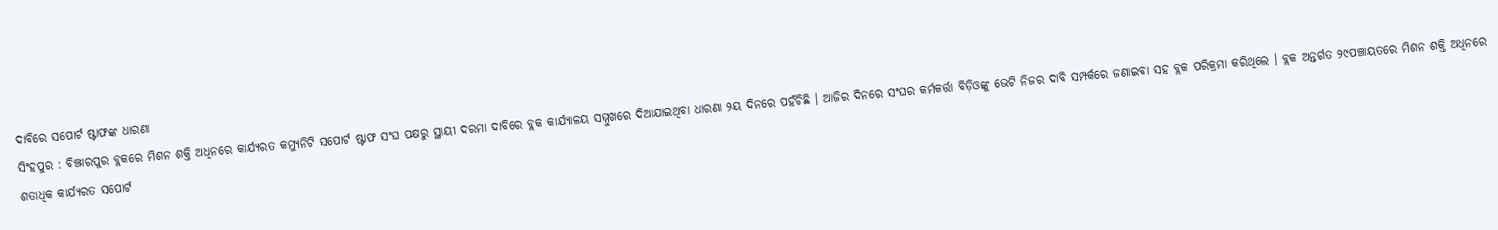ଦାବିରେ ସପୋର୍ଟ ଷ୍ଟାଫଙ୍କ ଧାରଣା
ସିଂହପୁର : ବିଞ୍ଝାରପୁର ବ୍ଲକରେ ମିଶନ ଶକ୍ତି ଅଧିନରେ କାର୍ଯ୍ୟରତ କମ୍ୟୁନିଟି ସପୋର୍ଟ ଷ୍ଟାଫ ସଂଘ ପକ୍ଷରୁ ସ୍ଥାୟୀ ଦରମା ଦାବିରେ ବ୍ଲକ କାର୍ଯ୍ୟାଳୟ ସମ୍ମୁଖରେ ଦିଆଯାଇଥିବା ଧାରଣା ୨ୟ ଦିନରେ ପହଁଚିଛି । ଆଜିର ଦିନରେ ସଂଘର କର୍ମକର୍ତ୍ତା ବିଡ଼ିଓଙ୍କୁ ଭେଟି ନିଜର ଦାବି ସମ୍ପର୍କରେ ଜଣାଇବା ସହ ବ୍ଲକ ପରିକ୍ରମା କରିଥିଲେ । ବ୍ଲକ ଅନ୍ତର୍ଗତ ୨୯ପଞ୍ଚାୟତରେ ମିଶନ ଶକ୍ତି ଅଧିନରେ ଶତାଧିକ କାର୍ଯ୍ୟରତ ସପୋର୍ଟ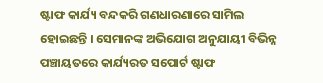ଷ୍ଟାଫ କାର୍ଯ୍ୟ ବନ୍ଦକରି ଗଣଧାରଣାରେ ସାମିଲ ହୋଇଛନ୍ତି । ସେମାନଙ୍କ ଅଭିଯୋଗ ଅନୁଯାୟୀ ବିଭିନ୍ନ ପଞ୍ଚାୟତରେ କାର୍ଯ୍ୟରତ ସପୋର୍ଟ ଷ୍ଟାଫ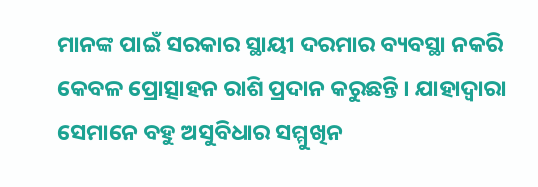ମାନଙ୍କ ପାଇଁ ସରକାର ସ୍ଥାୟୀ ଦରମାର ବ୍ୟବସ୍ଥା ନକରି କେବଳ ପ୍ରୋତ୍ସାହନ ରାଶି ପ୍ରଦାନ କରୁଛନ୍ତି । ଯାହାଦ୍ୱାରା ସେମାନେ ବହୁ ଅସୁବିଧାର ସମ୍ମୁଖିନ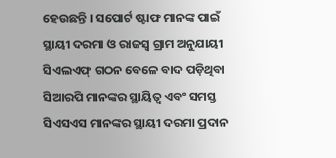ହେଉଛନ୍ତି । ସପୋର୍ଟ ଷ୍ଟାଫ ମାନଙ୍କ ପାଇଁ ସ୍ଥାୟୀ ଦରମା ଓ ରାଜସ୍ୱ ଗ୍ରାମ ଅନୁଯାୟୀ ସିଏଲଏଫ୍ ଗଠନ ବେଳେ ବାଦ ପଡ଼ିଥିବା ସିଆରପି ମାନଙ୍କର ସ୍ଥାୟିତ୍ୱ ଏବଂ ସମସ୍ତ ସିଏସଏସ ମାନଙ୍କର ସ୍ଥାୟୀ ଦରମା ପ୍ରଦାନ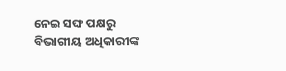ନେଇ ସଙ୍ଘ ପକ୍ଷରୁ ବିଭାଗୀୟ ଅଧିକାରୀଙ୍କ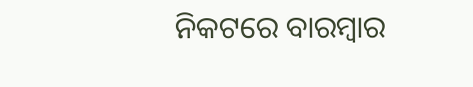ନିକଟରେ ବାରମ୍ବାର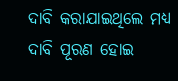ଦାବି କରାଯାଇଥିଲେ ମଧ୍ୟ ଦାବି ପୂରଣ ହୋଇ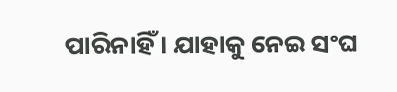ପାରିନାହିଁ । ଯାହାକୁ ନେଇ ସଂଘ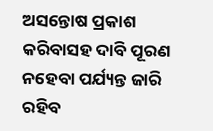ଅସନ୍ତୋଷ ପ୍ରକାଶ କରିବାସହ ଦାବି ପୂରଣ ନହେବା ପର୍ଯ୍ୟନ୍ତ ଜାରି ରହିବ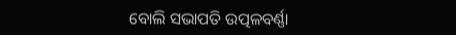ବୋଲି ସଭାପତି ଉତ୍ପଳବର୍ଣ୍ଣା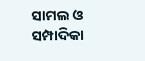ସାମଲ ଓ ସମ୍ପାଦିକା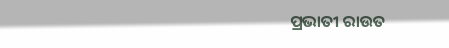ପ୍ରଭାତୀ ରାଉତ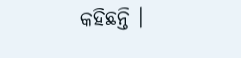କହିଛନ୍ତି ।